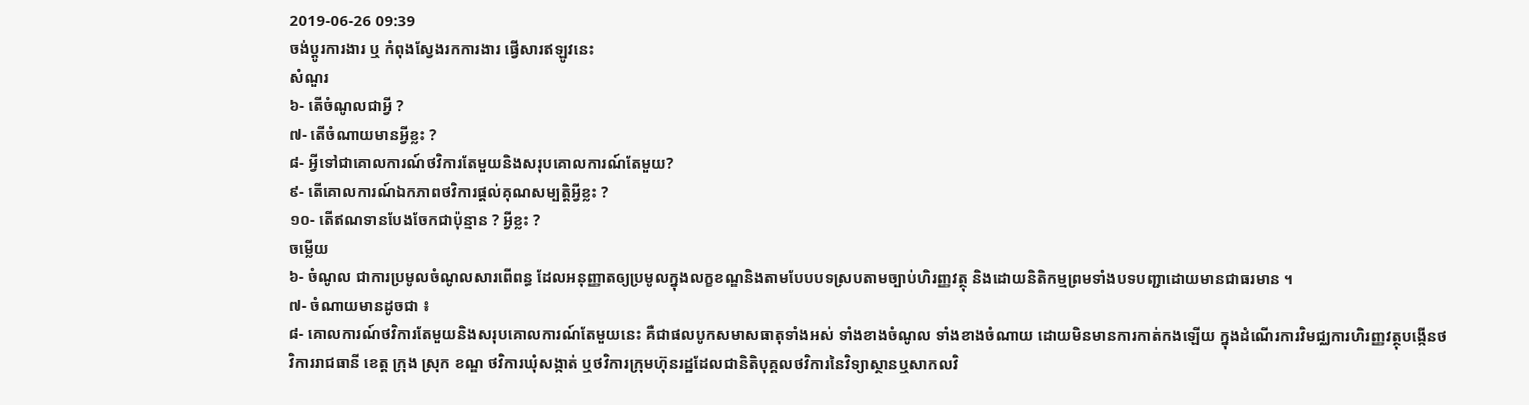2019-06-26 09:39
ចង់ប្តូរការងារ ឬ កំពុងស្វែងរកការងារ ផ្វើសារឥឡូវនេះ
សំណួរ
៦- តើចំណូលជាអ្វី ?
៧- តើចំណាយមានអ្វីខ្លះ ?
៨- អ្វីទៅជាគោលការណ៍ថវិការតែមួយនិងសរុបគោលការណ៍តែមួយ?
៩- តើគោលការណ៍ឯកភាពថវិការផ្តល់គុណសម្បត្តិអ្វីខ្លះ ?
១០- តើឥណទានបែងចែកជាប៉ុន្មាន ? អ្វីខ្លះ ?
ចម្លើយ
៦- ចំណូល ជាការប្រមូលចំណូលសារពើពន្ធ ដែលអនុញ្ញាតឲ្យប្រមូលក្នុងលក្ខខណ្ឌនិងតាមបែបបទស្របតាមច្បាប់ហិរញ្ញវត្ថុ និងដោយនិតិកម្មព្រមទាំងបទបញ្ជាដោយមានជាធរមាន ។
៧- ចំណាយមានដូចជា ៖
៨- គោលការណ៍ថវិការតែមួយនិងសរុបគោលការណ៍តែមួយនេះ គឺជាផលបូកសមាសធាតុទាំងអស់ ទាំងខាងចំណូល ទាំងខាងចំណាយ ដោយមិនមានការកាត់កងឡើយ ក្នុងដំណើរការវិមជ្ឈការហិរញ្ញវត្ថុបង្កើនថវិការរាជធានី ខេត្ត ក្រុង ស្រុក ខណ្ឌ ថវិការឃុំសង្កាត់ ឬថវិការក្រុមហ៊ុនរដ្ឋដែលជានិតិបុគ្គលថវិការនៃវិទ្យាស្ថានឬសាកលវិ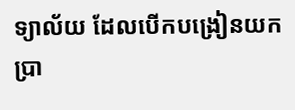ទ្យាល័យ ដែលបើកបង្រៀនយកប្រា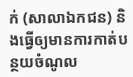ក់ (សាលាឯកជន) និងធ្វើឲ្យមានការកាត់បន្ថយចំណូល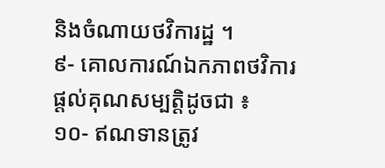និងចំណាយថវិការដ្ឋ ។
៩- គោលការណ៍ឯកភាពថវិការផ្តល់គុណសម្បត្តិដូចជា ៖
១០- ឥណទានត្រូវ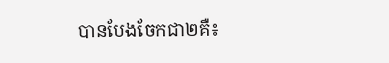បានបែងចែកជា២គឺ៖